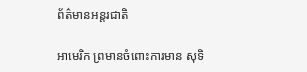ព័ត៌មានអន្តរជាតិ

អាមេរិក ព្រមានចំពោះការមាន សុទិ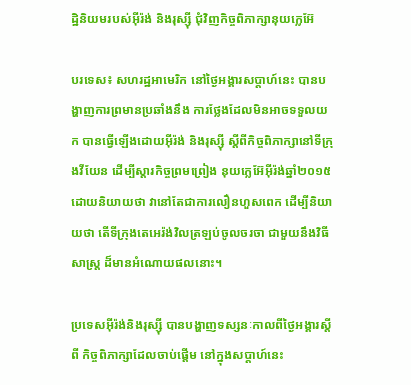ដ្ឋិនិយមរបស់អ៊ីរ៉ង់ និងរុស្ស៊ី ជុំវិញកិច្ចពិភាក្សានុយក្លេអ៊ែ

បរទេស៖ សហរដ្ឋអាមេរិក នៅថ្ងៃអង្គារសប្ដាហ៍នេះ បានបង្ហាញការព្រមានប្រឆាំងនឹង ការថ្លែងដែលមិនអាចទទួលយក បានធ្វើឡើងដោយអ៊ីរ៉ង់ និងរុស្ស៊ី ស្តីពីកិច្ចពិភាក្សានៅទីក្រុងវីយែន ដើម្បីស្តារកិច្ចព្រមព្រៀង នុយក្លេអ៊ែអ៊ីរ៉ង់ឆ្នាំ២០១៥ ដោយនិយាយថា វានៅតែជាការលឿនហួសពេក ដើម្បីនិយាយថា តើទីក្រុងតេអេរ៉ង់វិលត្រឡប់ចូលចរចា ជាមួយនឹងវិធីសាស្ត្រ ដ៏មានអំណោយផលនោះ។

ប្រទេសអ៊ីរ៉ង់និងរុស្ស៊ី បានបង្ហាញទស្សនៈកាលពីថ្ងៃអង្គារស្តីពី កិច្ចពិភាក្សាដែលចាប់ផ្តើម នៅក្នុងសប្ដាហ៍នេះ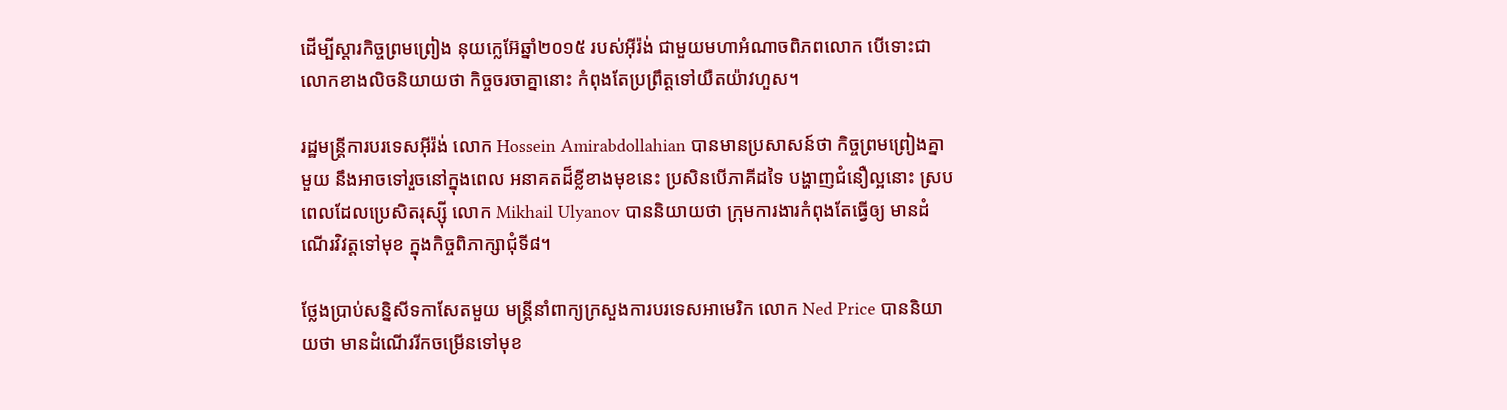ដើម្បីស្តារកិច្ចព្រមព្រៀង នុយក្លេអ៊ែឆ្នាំ២០១៥ របស់អ៊ីរ៉ង់ ជាមួយមហាអំណាចពិភពលោក បើទោះជាលោកខាងលិចនិយាយថា កិច្ចចរចាគ្នានោះ កំពុងតែប្រព្រឹត្តទៅយឺតយ៉ាវហួស។

រដ្ឋមន្ត្រីការបរទេសអ៊ីរ៉ង់ លោក Hossein Amirabdollahian បានមានប្រសាសន៍ថា កិច្ចព្រមព្រៀងគ្នាមួយ នឹងអាចទៅរួចនៅក្នុងពេល អនាគតដ៏ខ្លីខាងមុខនេះ ប្រសិនបើភាគីដទៃ បង្ហាញជំនឿល្អនោះ ស្របពេលដែលប្រេសិតរុស្ស៊ី លោក Mikhail Ulyanov បាននិយាយថា ក្រុមការងារកំពុងតែធ្វើឲ្យ មានដំណើរវិវត្តទៅមុខ ក្នុងកិច្ចពិភាក្សាជុំទី៨។

ថ្លែងប្រាប់សន្និសីទកាសែតមួយ មន្ត្រីនាំពាក្យក្រសួងការបរទេសអាមេរិក លោក Ned Price បាននិយាយថា មានដំណើររីកចម្រើនទៅមុខ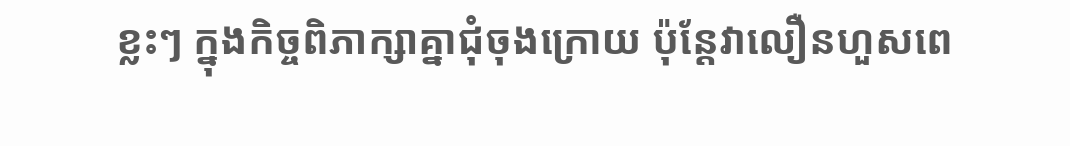ខ្លះៗ ក្នុងកិច្ចពិភាក្សាគ្នាជុំចុងក្រោយ ប៉ុន្តែវាលឿនហួសពេ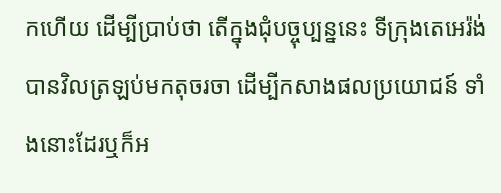កហើយ ដើម្បីប្រាប់ថា តើក្នុងជុំបច្ចុប្បន្ននេះ ទីក្រុងតេអេរ៉ង់បានវិលត្រឡប់មកតុចរចា ដើម្បីកសាងផលប្រយោជន៍ ទាំងនោះដែរឬក៏អ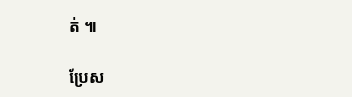ត់ ៕

ប្រែស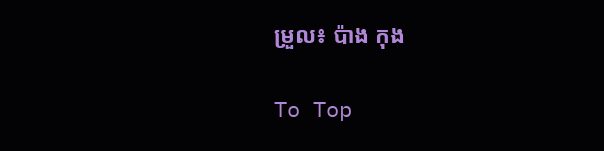ម្រួល៖ ប៉ាង កុង

To Top